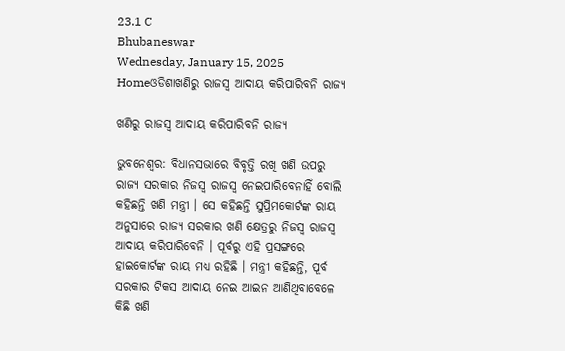23.1 C
Bhubaneswar
Wednesday, January 15, 2025
Homeଓଡିଶାଖଣିରୁ ରାଜସ୍ୱ ଆଦାୟ କରିପାରିବନି ରାଜ୍ୟ

ଖଣିରୁ ରାଜସ୍ୱ ଆଦାୟ କରିପାରିବନି ରାଜ୍ୟ

ଭୁବନେଶ୍ୱର: ବିଧାନସଭାରେ ବିବୃତ୍ତି ରଖି ଖଣି ଉପରୁ ରାଜ୍ୟ ସରକାର ନିଜସ୍ୱ ରାଜସ୍ୱ ନେଇପାରିବେନାହିଁ ବୋଲି କହିଛନ୍ତି ଖଣି ମନ୍ତ୍ରୀ । ସେ କହିଛନ୍ତି ସୁପ୍ରିମକୋର୍ଟଙ୍କ ରାୟ ଅନୁସାରେ ରାଜ୍ୟ ସରକାର ଖଣି କ୍ଷେତ୍ରରୁ ନିଜସ୍ୱ ରାଜସ୍ୱ ଆଦାୟ କରିପାରିବେନି । ପୂର୍ବରୁ ଏହି ପ୍ରସଙ୍ଗରେ ହାଇକୋର୍ଟଙ୍କ ରାୟ ମଧ୍ୟ ରହିଛି । ମନ୍ତ୍ରୀ କହିଛନ୍ତି, ପୂର୍ବ ସରକାର ଟିକସ ଆଦାୟ ନେଇ ଆଇନ ଆଣିଥିବାବେଳେ କିଛି ଖଣି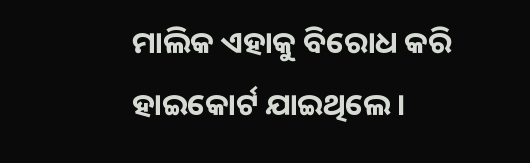ମାଲିକ ଏହାକୁ ବିରୋଧ କରି ହାଇକୋର୍ଟ ଯାଇଥିଲେ ।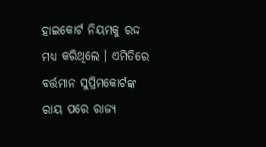ହାଇକୋର୍ଟ ନିୟମକୁ ରଦ୍ଦ ମଧ୍ୟ କରିଥିଲେ । ଏମିତିରେ ବର୍ତ୍ତମାନ ସୁପ୍ରିମକୋର୍ଟଙ୍କ ରାୟ ପରେ ରାଜ୍ୟ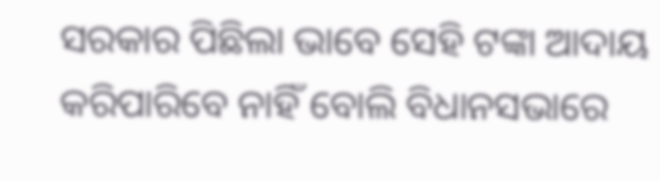ସରକାର ପିଛିଲା ଭାବେ ସେହି ଟଙ୍କା ଆଦାୟ କରିପାରିବେ ନାହିଁ ବୋଲି ବିଧାନସଭାରେ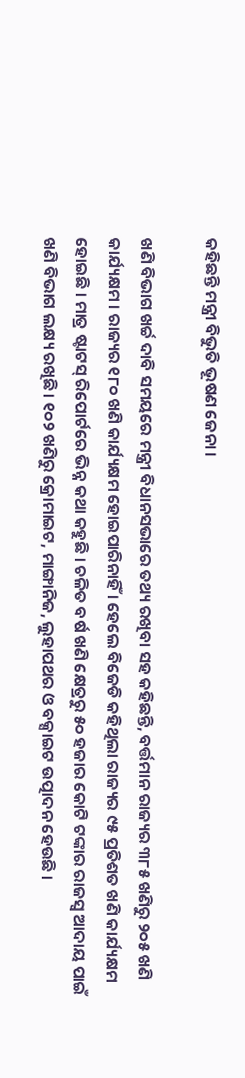କହିଛନ୍ତି ମନ୍ତ୍ରୀ ବିଭୁତି ଭୂଷଣ ଜେନା ।

ଖଣି ବିଭାଗ ଖର୍ଚ୍ଚ ଦାବି ସମୟରେ ମନ୍ତ୍ରୀ ବିଧାନସଭାରେ ତଥ୍ୟ ରଖିବା ସହ କହିଛନ୍ତି, ବର୍ତ୍ତମାନ ରାଜ୍ୟର ୩୮୫ ଖଣିରୁ ୨୦୫ ଖଣି କାର୍ଯ୍ୟକ୍ଷମ । ରାଜ୍ୟର ୧୮୦ ଖଣି କାର୍ଯ୍ୟକ୍ଷମ ହୋଇପାରିନାହିଁ । ହେଲେ ବିଜେଡି କହିଥିଲା ରାଜ୍ୟର ୯୫ ପ୍ରତିଶତ ଖଣି କାର୍ଯ୍ୟକ୍ଷମ ହୋଇଛି । ମାତ୍ର ଷ୍ଟାଟସ୍ ରିପୋର୍ଟରେ ଭିନ୍ନ କଥା କହୁଛି । ଚଳିତ ବର୍ଷ ଖଣି କ୍ଷେତ୍ରରୁ ୫୦ ହଜାର କୋଟି ଟଙ୍କାର ରାଜସ୍ୱ ଆଦାୟ ପାଇଁ ଖଣି ବିଭାଗ ଲକ୍ଷ୍ୟ ରଖିଛି । ୧୦୨ ଖଣିରୁ କ୍ରୋମାଇଟ, ମାଙ୍ଗାନିଜ, ଲୁହାପଥର ଓ ବକ୍ସାଇଟ ଉତ୍ପାଦନ ହେଉଛି ।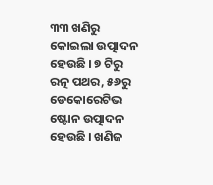୩୩ ଖଣିରୁ କୋଇଲା ଉତ୍ପାଦନ ହେଉଛି । ୭ ଟିରୁ ରତ୍ନ ପଥର, ୫୬ରୁ ଡେକୋରେଟିଭ ଷ୍ଟୋନ ଉତ୍ପାଦନ ହେଉଛି । ଖଣିଜ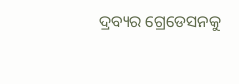ଦ୍ରବ୍ୟର ଗ୍ରେଡେସନକୁ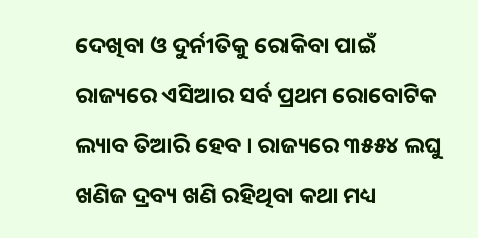ଦେଖିବା ଓ ଦୁର୍ନୀତିକୁ ରୋକିବା ପାଇଁ ରାଜ୍ୟରେ ଏସିଆର ସର୍ବ ପ୍ରଥମ ରୋବୋଟିକ ଲ୍ୟାବ ତିଆରି ହେବ । ରାଜ୍ୟରେ ୩୫୫୪ ଲଘୁ ଖଣିଜ ଦ୍ରବ୍ୟ ଖଣି ରହିଥିବା କଥା ମଧ୍ୟ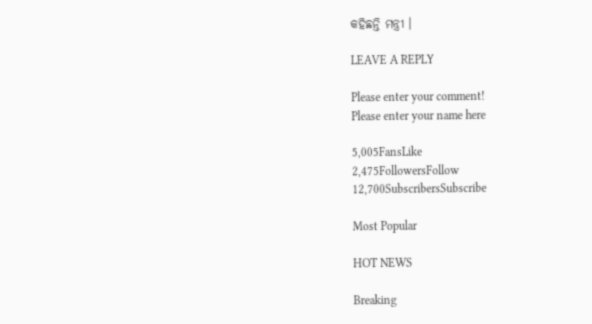କହିଛନ୍ତି ମନ୍ତ୍ରୀ ।

LEAVE A REPLY

Please enter your comment!
Please enter your name here

5,005FansLike
2,475FollowersFollow
12,700SubscribersSubscribe

Most Popular

HOT NEWS

Breaking